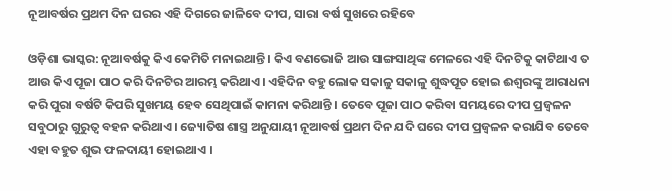ନୂଆବର୍ଷର ପ୍ରଥମ ଦିନ ଘରର ଏହି ଦିଗରେ ଜାଳିବେ ଦୀପ, ସାରା ବର୍ଷ ସୁଖରେ ରହିବେ

ଓଡ଼ିଶା ଭାସ୍କର: ନୂଆବର୍ଷକୁ କିଏ କେମିତି ମନାଇଥାନ୍ତି । କିଏ ବଣଭୋଜି ଆଉ ସାଙ୍ଗସାଥିଙ୍କ ମେଳରେ ଏହି ଦିନଟିକୁ କାଟିଥାଏ ତ ଆଉ କିଏ ପୂଜା ପାଠ କରି ଦିନଟିର ଆରମ୍ଭ କରିଥାଏ । ଏହିଦିନ ବହୁ ଲୋକ ସକାଳୁ ସକାଳୁ ଶୁଦ୍ଧପୂତ ହୋଇ ଈଶ୍ୱରଙ୍କୁ ଆରାଧନା କରି ପୁରା ବର୍ଷଟି କିପରି ସୁଖମୟ ହେବ ସେଥିପାଇଁ କାମନା କରିଥାନ୍ତି । ତେବେ ପୂଜା ପାଠ କରିବା ସମୟରେ ଦୀପ ପ୍ରଜ୍ୱଳନ ସବୁଠାରୁ ଗୁରୁତ୍ୱ ବହନ କରିଥାଏ । ଜ୍ୟୋତିଷ ଶାସ୍ତ୍ର ଅନୁଯାୟୀ ନୂଆବର୍ଷ ପ୍ରଥମ ଦିନ ଯଦି ଘରେ ଦୀପ ପ୍ରଜ୍ୱଳନ କରାଯିବ ତେବେ ଏହା ବହୁତ ଶୁଭ ଫଳଦାୟୀ ହୋଇଥାଏ ।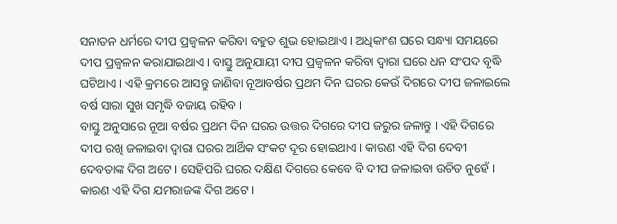ସନାତନ ଧର୍ମରେ ଦୀପ ପ୍ରଜ୍ୱଳନ କରିବା ବହୁତ ଶୁଭ ହୋଇଥାଏ । ଅଧିକାଂଶ ଘରେ ସନ୍ଧ୍ୟା ସମୟରେ ଦୀପ ପ୍ରଜ୍ୱଳନ କରାଯାଇଥାଏ । ବାସ୍ତୁ ଅନୁଯାୟୀ ଦୀପ ପ୍ରଜ୍ୱଳନ କରିବା ଦ୍ୱାରା ଘରେ ଧନ ସଂପଦ ବୃଦ୍ଧି ଘଟିଥାଏ । ଏହି କ୍ରମରେ ଆସନ୍ତୁ ଜାଣିବା ନୂଆବର୍ଷର ପ୍ରଥମ ଦିନ ଘରର କେଉଁ ଦିଗରେ ଦୀପ ଜଳାଇଲେ ବର୍ଷ ସାରା ସୁଖ ସମୃଦ୍ଧି ବଜାୟ ରହିବ ।
ବାସ୍ତୁ ଅନୁସାରେ ନୂଆ ବର୍ଷର ପ୍ରଥମ ଦିନ ଘରର ଉତ୍ତର ଦିଗରେ ଦୀପ ଜରୁର ଜଳାନ୍ତୁ । ଏହି ଦିଗରେ ଦୀପ ରଖି ଜଳାଇବା ଦ୍ୱାରା ଘରର ଆର୍ଥିକ ସଂକଟ ଦୂର ହୋଇଥାଏ । କାରଣ ଏହି ଦିଗ ଦେବୀ ଦେବତାଙ୍କ ଦିଗ ଅଟେ । ସେହିପରି ଘରର ଦକ୍ଷିଣ ଦିଗରେ କେବେ ବି ଦୀପ ଜଳାଇବା ଉଚିତ ନୁହେଁ । କାରଣ ଏହି ଦିଗ ଯମରାଜଙ୍କ ଦିଗ ଅଟେ ।